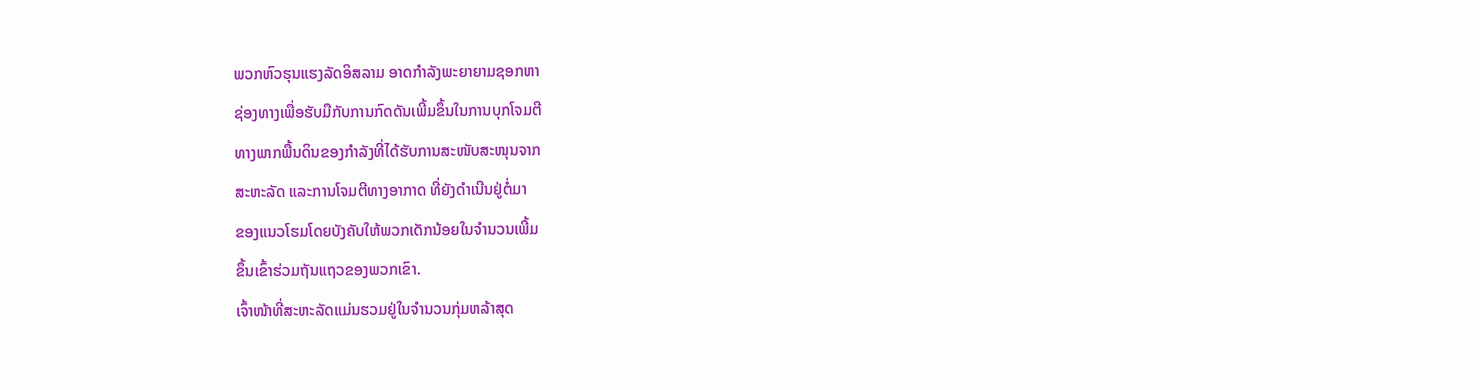ພວກຫົວຮຸນແຮງລັດອິສລາມ ອາດກຳລັງພະຍາຍາມຊອກຫາ
ຊ່ອງທາງເພື່ອຮັບມືກັບການກົດດັນເພີ້ມຂຶ້ນໃນການບຸກໂຈມຕີ
ທາງພາກພື້ນດິນຂອງກຳລັງທີ່ໄດ້ຮັບການສະໜັບສະໜຸນຈາກ
ສະຫະລັດ ແລະການໂຈມຕີທາງອາກາດ ທີ່ຍັງດຳເນີນຢູ່ຕໍ່ມາ
ຂອງແນວໂຮມໂດຍບັງຄັບໃຫ້ພວກເດັກນ້ອຍໃນຈຳນວນເພີ້ມ
ຂຶ້ນເຂົ້າຮ່ວມຖັນແຖວຂອງພວກເຂົາ.
ເຈົ້າໜ້າທີ່ສະຫະລັດແມ່ນຮວມຢູ່ໃນຈຳນວນກຸ່ມຫລ້າສຸດ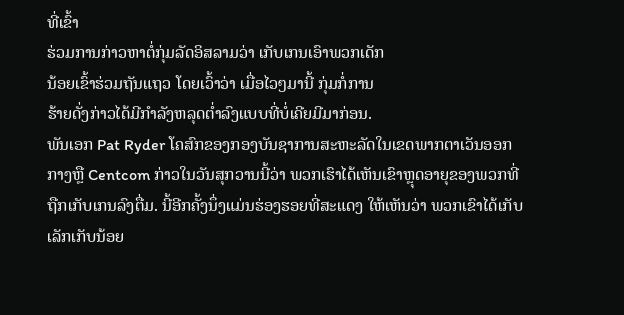ທີ່ເຂົ້າ
ຮ່ວມການກ່າວຫາຕໍ່ກຸ່ມລັດອິສລາມວ່າ ເກັບເກນເອົາພວກເດັກ
ນ້ອຍເຂົ້າຮ່ວມຖັນແຖວ ໂດຍເວົ້າວ່າ ເມື່ອໄວໆມານີ້ ກຸ່ມກໍ່ການ
ຮ້າຍດັ່ງກ່າວໄດ້ມີກຳລັງຫລຸດຕ່ຳລົງແບບທີ່ບໍ່ເຄີຍມີມາກ່ອນ.
ພັນເອກ Pat Ryder ໂຄສົກຂອງກອງບັນຊາການສະຫະລັດໃນເຂດພາກຕາເວັນອອກ
ກາງຫຼື Centcom ກ່າວໃນວັນສຸກວານນີ້ວ່າ ພວກເຮົາໄດ້ເຫັນເຂົາຫຼຸດອາຍຸຂອງພວກທີ່
ຖືກເກັບເກນລົງຕື່ມ. ນີ້ອີກຄັ້ງນຶ່ງແມ່ນຮ່ອງຮອຍທີ່ສະແດງ ໃຫ້ເຫັນວ່າ ພວກເຂົາໄດ້ເກັບ
ເລັກເກັບນ້ອຍ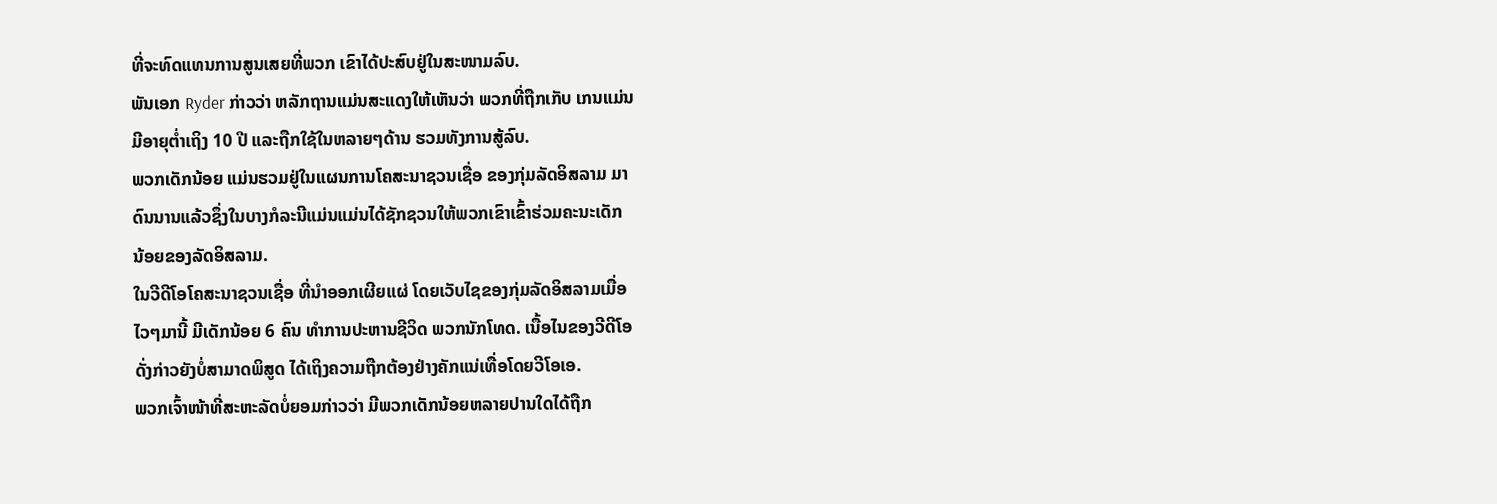ທີ່ຈະທົດແທນການສູນເສຍທີ່ພວກ ເຂົາໄດ້ປະສົບຢູ່ໃນສະໜາມລົບ.
ພັນເອກ Ryder ກ່າວວ່າ ຫລັກຖານແມ່ນສະແດງໃຫ້ເຫັນວ່າ ພວກທີ່ຖືກເກັບ ເກນແມ່ນ
ມີອາຍຸຕ່ຳເຖິງ 10 ປີ ແລະຖືກໃຊ້ໃນຫລາຍໆດ້ານ ຮວມທັງການສູ້ລົບ.
ພວກເດັກນ້ອຍ ແມ່ນຮວມຢູ່ໃນແຜນການໂຄສະນາຊວນເຊື່ອ ຂອງກຸ່ມລັດອິສລາມ ມາ
ດົນນານແລ້ວຊຶ່ງໃນບາງກໍລະນີແມ່ນແມ່ນໄດ້ຊັກຊວນໃຫ້ພວກເຂົາເຂົ້າຮ່ວມຄະນະເດັກ
ນ້ອຍຂອງລັດອິສລາມ.
ໃນວີດີໂອໂຄສະນາຊວນເຊື່ອ ທີ່ນຳອອກເຜີຍແຜ່ ໂດຍເວັບໄຊຂອງກຸ່ມລັດອິສລາມເມື່ອ
ໄວໆມານີ້ ມີເດັກນ້ອຍ 6 ຄົນ ທຳການປະຫານຊີວິດ ພວກນັກໂທດ. ເນື້ອໄນຂອງວີດີໂອ
ດັ່ງກ່າວຍັງບໍ່ສາມາດພິສູດ ໄດ້ເຖິງຄວາມຖືກຕ້ອງຢ່າງຄັກແນ່ເທື່ອໂດຍວີໂອເອ.
ພວກເຈົ້າໜ້າທີ່ສະຫະລັດບໍ່ຍອມກ່າວວ່າ ມີພວກເດັກນ້ອຍຫລາຍປານໃດໄດ້ຖືກ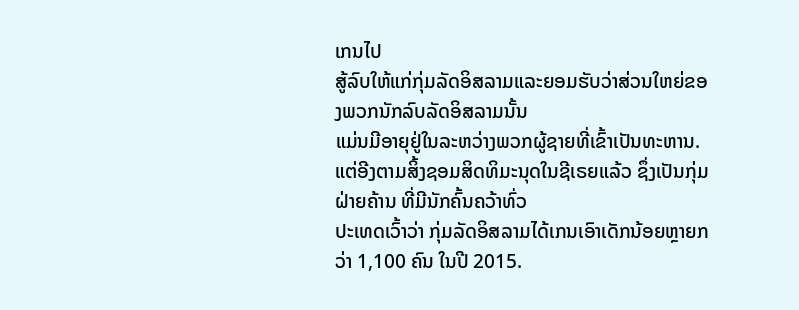ເກນໄປ
ສູ້ລົບໃຫ້ແກ່ກຸ່ມລັດອິສລາມແລະຍອມຮັບວ່າສ່ວນໃຫຍ່ຂອງພວກນັກລົບລັດອິສລາມນັ້ນ
ແມ່ນມີອາຍຸຢູ່ໃນລະຫວ່າງພວກຜູ້ຊາຍທີ່ເຂົ້າເປັນທະຫານ.
ແຕ່ອີງຕາມສິ້ງຊອມສິດທິມະນຸດໃນຊີເຣຍແລ້ວ ຊຶ່ງເປັນກຸ່ມຝ່າຍຄ້ານ ທີ່ມີນັກຄົ້ນຄວ້າທົ່ວ
ປະເທດເວົ້າວ່າ ກຸ່ມລັດອິສລາມໄດ້ເກນເອົາເດັກນ້ອຍຫຼາຍກວ່າ 1,100 ຄົນ ໃນປີ 2015.